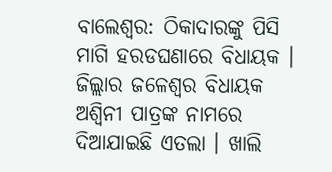ବାଲେଶ୍ୱର: ଠିକାଦାରଙ୍କୁ ପିସି ମାଗି ହରଡଘଣାରେ ବିଧାୟକ । ଜିଲ୍ଲାର ଜଳେଶ୍ବର ବିଧାୟକ ଅଶ୍ୱିନୀ ପାତ୍ରଙ୍କ ନାମରେ ଦିଆଯାଇଛି ଏତଲା । ଖାଲି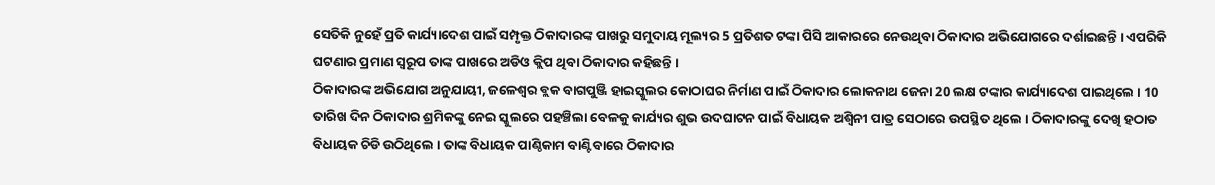ସେତିକି ନୁହେଁ ପ୍ରତି କାର୍ଯ୍ୟାଦେଶ ପାଇଁ ସମ୍ପୃକ୍ତ ଠିକାଦାରଙ୍କ ପାଖରୁ ସମୁଦାୟ ମୂଲ୍ୟର 5 ପ୍ରତିଶତ ଟଙ୍କା ପିସି ଆକାରରେ ନେଉଥିବା ଠିକାଦାର ଅଭିଯୋଗରେ ଦର୍ଶାଇଛନ୍ତି । ଏପରିକି ଘଟଣାର ପ୍ରମାଣ ସ୍ବରୂପ ତାଙ୍କ ପାଖରେ ଅଡିଓ କ୍ଲିପ ଥିବା ଠିକାଦାର କହିଛନ୍ତି ।
ଠିକାଦାରଙ୍କ ଅଭିଯୋଗ ଅନୁଯାୟୀ, ଜଳେଶ୍ବର ବ୍ଲକ ବାଗପୁଞ୍ଜି ହାଇସ୍କୁଲର କୋଠାଘର ନିର୍ମାଣ ପାଇଁ ଠିକାଦାର ଲୋକନାଥ ଜେନା 20 ଲକ୍ଷ ଟଙ୍କାର କାର୍ଯ୍ୟାଦେଶ ପାଇଥିଲେ । 10 ତାରିଖ ଦିନ ଠିକାଦାର ଶ୍ରମିକଙ୍କୁ ନେଇ ସ୍କୁଲରେ ପହଞ୍ଚିଲା ବେଳକୁ କାର୍ଯ୍ୟର ଶୁଭ ଉଦଘାଟନ ପାଇଁ ବିଧାୟକ ଅଶ୍ୱିନୀ ପାତ୍ର ସେଠାରେ ଉପସ୍ଥିତ ଥିଲେ । ଠିକାଦାରଙ୍କୁ ଦେଖି ହଠାତ ବିଧାୟକ ଚିଡି ଉଠିଥିଲେ । ତାଙ୍କ ବିଧାୟକ ପାଣ୍ଠିକାମ ବାଣ୍ଟିବାରେ ଠିକାଦାର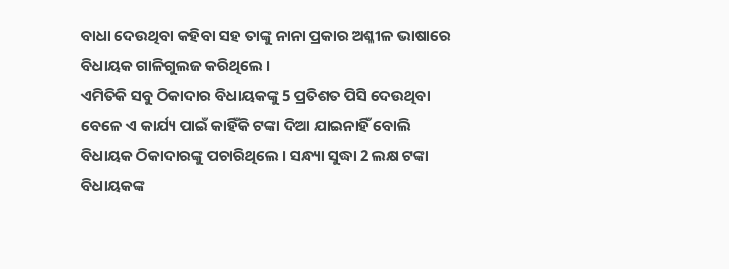ବାଧା ଦେଉଥିବା କହିବା ସହ ତାଙ୍କୁ ନାନା ପ୍ରକାର ଅଶ୍ଳୀଳ ଭାଷାରେ ବିଧାୟକ ଗାଳିଗୁଲଜ କରିଥିଲେ ।
ଏମିତିକି ସବୁ ଠିକାଦାର ବିଧାୟକଙ୍କୁ 5 ପ୍ରତିଶତ ପିସି ଦେଉଥିବା ବେଳେ ଏ କାର୍ଯ୍ୟ ପାଇଁ କାହିଁକି ଟଙ୍କା ଦିଆ ଯାଇନାହିଁ ବୋଲି ବିଧାୟକ ଠିକାଦାରଙ୍କୁ ପଚାରିଥିଲେ । ସନ୍ଧ୍ୟା ସୁଦ୍ଧା 2 ଲକ୍ଷ ଟଙ୍କା ବିଧାୟକଙ୍କ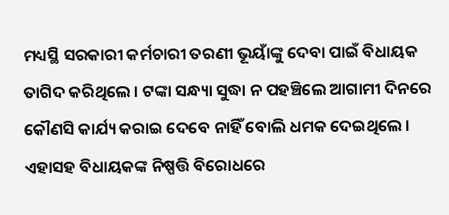ମଧ୍ୟସ୍ଥି ସରକାରୀ କର୍ମଚାରୀ ତରଣୀ ଭୂୟାଁଙ୍କୁ ଦେବା ପାଇଁ ବିଧାୟକ ତାଗିଦ କରିଥିଲେ । ଟଙ୍କା ସନ୍ଧ୍ୟା ସୁଦ୍ଧା ନ ପହଞ୍ଚିଲେ ଆଗାମୀ ଦିନରେ କୌଣସି କାର୍ଯ୍ୟ କରାଇ ଦେବେ ନାହିଁ ବୋଲି ଧମକ ଦେଇଥିଲେ । ଏହାସହ ବିଧାୟକଙ୍କ ନିଷ୍ପତ୍ତି ବିରୋଧରେ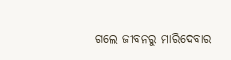ଗଲେ ଜୀବନରୁ ମାରିଦେବାର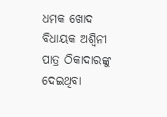ଧମକ ଖୋଦ ବିଧାୟକ ଅଶ୍ୱିନୀ ପାତ୍ର ଠିକାଦାରଙ୍କୁ ଦେଇଥିବା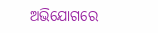ଅଭିଯୋଗରେ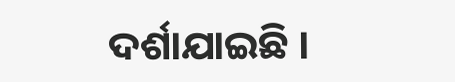ଦର୍ଶାଯାଇଛି ।